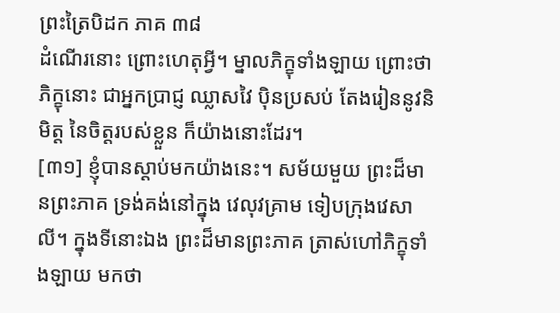ព្រះត្រៃបិដក ភាគ ៣៨
ដំណើរនោះ ព្រោះហេតុអ្វី។ ម្នាលភិក្ខុទាំងឡាយ ព្រោះថា ភិក្ខុនោះ ជាអ្នកប្រាជ្ញ ឈ្លាសវៃ ប៉ិនប្រសប់ តែងរៀននូវនិមិត្ត នៃចិត្តរបស់ខ្លួន ក៏យ៉ាងនោះដែរ។
[៣១] ខ្ញុំបានស្តាប់មកយ៉ាងនេះ។ សម័យមួយ ព្រះដ៏មានព្រះភាគ ទ្រង់គង់នៅក្នុង វេលុវគ្រាម ទៀបក្រុងវេសាលី។ ក្នុងទីនោះឯង ព្រះដ៏មានព្រះភាគ ត្រាស់ហៅភិក្ខុទាំងឡាយ មកថា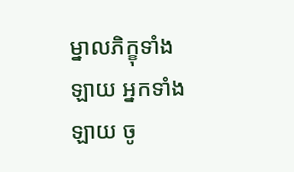ម្នាលភិក្ខុទាំងឡាយ អ្នកទាំងឡាយ ចូ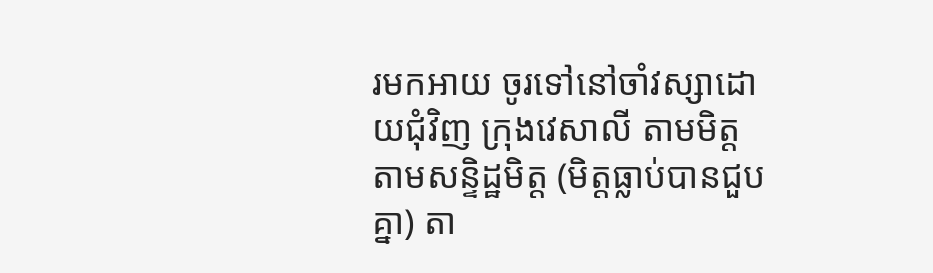រមកអាយ ចូរទៅនៅចាំវស្សាដោយជុំវិញ ក្រុងវេសាលី តាមមិត្ត តាមសន្ទិដ្ឋមិត្ត (មិត្តធ្លាប់បានជួបគ្នា) តា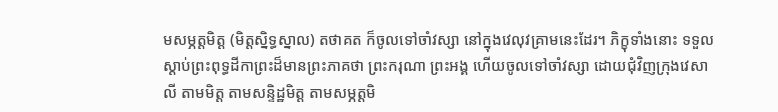មសម្ភត្តមិត្ត (មិត្តស្និទ្ធស្នាល) តថាគត ក៏ចូលទៅចាំវស្សា នៅក្នុងវេលុវគ្រាមនេះដែរ។ ភិក្ខុទាំងនោះ ទទួលស្តាប់ព្រះពុទ្ធដីកាព្រះដ៏មានព្រះភាគថា ព្រះករុណា ព្រះអង្គ ហើយចូលទៅចាំវស្សា ដោយជុំវិញក្រុងវេសាលី តាមមិត្ត តាមសន្ទិដ្ឋមិត្ត តាមសម្ភត្តមិ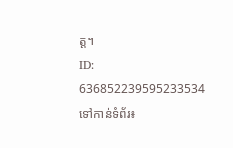ត្ត។
ID: 636852239595233534
ទៅកាន់ទំព័រ៖